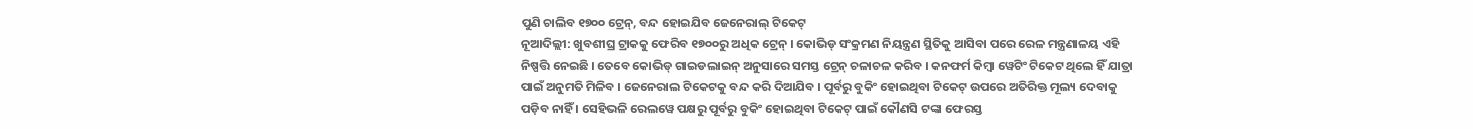ପୁଣି ଚାଲିବ ୧୭୦୦ ଟ୍ରେନ୍, ବନ୍ଦ ହୋଇଯିବ ଜେନେରାଲ୍ ଟିକେଟ୍
ନୂଆଦିଲ୍ଲୀ: ଖୁବଶୀଘ୍ର ଟ୍ରାକକୁ ଫେରିବ ୧୭୦୦ରୁ ଅଧିକ ଟ୍ରେନ୍ । କୋଭିଡ୍ ସଂକ୍ରମଣ ନିୟନ୍ତ୍ରଣ ସ୍ଥିତିକୁ ଆସିବା ପରେ ରେଳ ମନ୍ତ୍ରଣାଳୟ ଏହି ନିଷ୍ପତ୍ତି ନେଇଛି । ତେବେ କୋଭିଡ୍ ଗାଇଡଲାଇନ୍ ଅନୁସାରେ ସମସ୍ତ ଟ୍ରେନ୍ ଚଳାଚଳ କରିବ । କନଫର୍ମ କିମ୍ବା ୱେଟିଂ ଟିକେଟ ଥିଲେ ହିଁ ଯାତ୍ରା ପାଇଁ ଅନୁମତି ମିଳିବ । ଜେନେରାଲ ଟିକେଟକୁ ବନ୍ଦ କରି ଦିଆଯିବ । ପୂର୍ବରୁ ବୁକିଂ ହୋଇଥିବା ଟିକେଟ୍ ଉପରେ ଅତିରିକ୍ତ ମୂଲ୍ୟ ଦେବାକୁ ପଡ଼ିବ ନାହିଁ । ସେହିଭଳି ରେଲୱେ ପକ୍ଷରୁ ପୂର୍ବରୁ ବୁକିଂ ହୋଇଥିବା ଟିକେଟ୍ ପାଇଁ କୌଣସି ଟଙ୍କା ଫେରସ୍ତ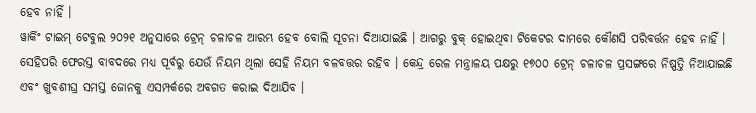ହେବ ନାହିଁ ।
ୱାର୍କିଂ ଟାଇମ୍ ଟେବୁଲ ୨୦୨୧ ଅନୁସାରେ ଟ୍ରେନ୍ ଚଳାଚଳ ଆରମ୍ଭ ହେବ ବୋଲି ସୂଚନା ଦିଆଯାଇଛି । ଆଗରୁ ବୁକ୍ ହୋଇଥିବା ଟିକେଟର ଦାମରେ କୌଣସି ପରିବର୍ତ୍ତନ ହେବ ନାହିଁ । ସେହିପରି ଫେରସ୍ତ ବାବଦରେ ମଧ୍ୟ ପୂର୍ବରୁ ଯେଉଁ ନିୟମ ଥିଲା ସେହି ନିୟମ ବଳବତ୍ତର ରହିବ । କେନ୍ଦ୍ର ରେଳ ମନ୍ତ୍ରାଳୟ ପକ୍ଷରୁ ୧୭୦୦ ଟ୍ରେନ୍ ଚଳାଚଳ ପ୍ରସଙ୍ଗରେ ନିଷ୍ପତ୍ତି ନିଆଯାଇଛି ଏବଂ ଖୁବଶୀଘ୍ର ସମସ୍ତ ଜୋନକୁ ଏସମ୍ପର୍କରେ ଅବଗତ କରାଇ ଦିଆଯିବ ।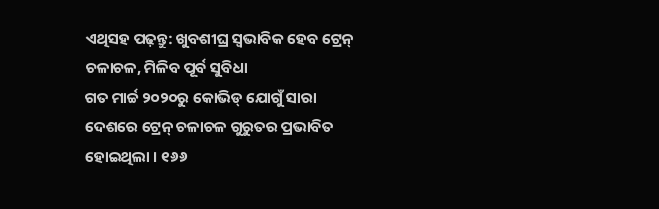ଏଥିସହ ପଢ଼ନ୍ତୁ: ଖୁବଶୀଘ୍ର ସ୍ୱଭାବିକ ହେବ ଟ୍ରେନ୍ ଚଳାଚଳ, ମିଳିବ ପୂର୍ବ ସୁବିଧା
ଗତ ମାର୍ଚ୍ଚ ୨୦୨୦ରୁ କୋଭିଡ୍ ଯୋଗୁଁ ସାରା ଦେଶରେ ଟ୍ରେନ୍ ଚଳାଚଳ ଗୁରୁତର ପ୍ରଭାବିତ ହୋଇଥିଲା । ୧୬୬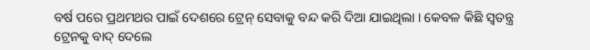ବର୍ଷ ପରେ ପ୍ରଥମଥର ପାଇଁ ଦେଶରେ ଟ୍ରେନ୍ ସେବାକୁ ବନ୍ଦ କରି ଦିଆ ଯାଇଥିଲା । କେବଳ କିଛି ସ୍ୱତନ୍ତ୍ର ଟ୍ରେନକୁ ବାଦ୍ ଦେଲେ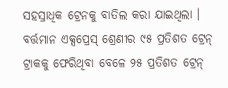ସହସ୍ରାଧିକ ଟ୍ରେନକୁ ବାତିଲ କରା ଯାଇଥିଲା । ବର୍ତ୍ତମାନ ଏକ୍ସପ୍ରେସ୍ ଶ୍ରେଣୀର ୯୫ ପ୍ରତିଶତ ଟ୍ରେନ୍ ଟ୍ରାକକୁ ଫେରିଥିବା ବେଳେ ୨୫ ପ୍ରତିଶତ ଟ୍ରେନ୍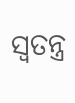ସ୍ୱତନ୍ତ୍ର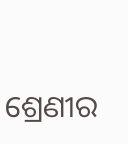ଶ୍ରେଣୀର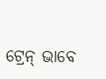ଟ୍ରେନ୍ ଭାବେ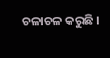ଚଳାଚଳ କରୁଛି ।